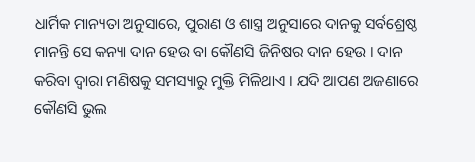ଧାର୍ମିକ ମାନ୍ୟତା ଅନୁସାରେ, ପୁରାଣ ଓ ଶାସ୍ତ୍ର ଅନୁସାରେ ଦାନକୁ ସର୍ବଶ୍ରେଷ୍ଠ ମାନନ୍ତି ସେ କନ୍ୟା ଦାନ ହେଉ ବା କୌଣସି ଜିନିଷର ଦାନ ହେଉ । ଦାନ କରିବା ଦ୍ଵାରା ମଣିଷକୁ ସମସ୍ୟାରୁ ମୁକ୍ତି ମିଳିଥାଏ । ଯଦି ଆପଣ ଅଜଣାରେ କୌଣସି ଭୁଲ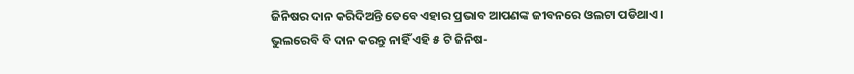ଜିନିଷର ଦାନ କରିଦିଅନ୍ତି ତେବେ ଏହାର ପ୍ରଭାବ ଆପଣଙ୍କ ଜୀବନରେ ଓଲଟା ପଡିଥାଏ ।
ଭୁଲରେବି ବି ଦାନ କରନ୍ତୁ ନାହିଁ ଏହି ୫ ଟି ଜିନିଷ-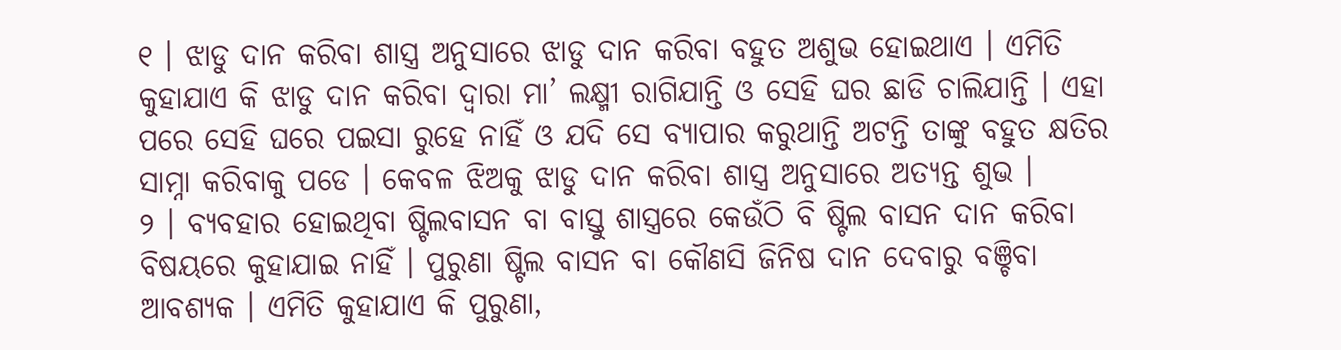୧ । ଝାଡୁ ଦାନ କରିବା ଶାସ୍ତ୍ର ଅନୁସାରେ ଝାଡୁ ଦାନ କରିବା ବହୁତ ଅଶୁଭ ହୋଇଥାଏ । ଏମିତି କୁହାଯାଏ କି ଝାଡୁ ଦାନ କରିବା ଦ୍ଵାରା ମା’ ଲକ୍ଷ୍ମୀ ରାଗିଯାନ୍ତି ଓ ସେହି ଘର ଛାଡି ଚାଲିଯାନ୍ତି । ଏହା ପରେ ସେହି ଘରେ ପଇସା ରୁହେ ନାହିଁ ଓ ଯଦି ସେ ବ୍ୟାପାର କରୁଥାନ୍ତି ଅଟନ୍ତି ତାଙ୍କୁ ବହୁତ କ୍ଷତିର ସାମ୍ନା କରିବାକୁ ପଡେ । କେବଳ ଝିଅକୁ ଝାଡୁ ଦାନ କରିବା ଶାସ୍ତ୍ର ଅନୁସାରେ ଅତ୍ୟନ୍ତ ଶୁଭ ।
୨ । ବ୍ୟବହାର ହୋଇଥିବା ଷ୍ଟିଲବାସନ ବା ବାସ୍ତୁ ଶାସ୍ତ୍ରରେ କେଉଁଠି ବି ଷ୍ଟିଲ ବାସନ ଦାନ କରିବା ବିଷୟରେ କୁହାଯାଇ ନାହିଁ । ପୁରୁଣା ଷ୍ଟିଲ ବାସନ ବା କୌଣସି ଜିନିଷ ଦାନ ଦେବାରୁ ବଞ୍ଚିବା ଆବଶ୍ୟକ । ଏମିତି କୁହାଯାଏ କି ପୁରୁଣା,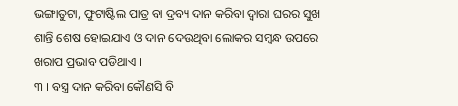ଭଙ୍ଗାତୁଟା, ଫୁଟାଷ୍ଟିଲ ପାତ୍ର ବା ଦ୍ରବ୍ୟ ଦାନ କରିବା ଦ୍ଵାରା ଘରର ସୁଖ ଶାନ୍ତି ଶେଷ ହୋଇଯାଏ ଓ ଦାନ ଦେଉଥିବା ଲୋକର ସମ୍ବନ୍ଧ ଉପରେ ଖରାପ ପ୍ରଭାବ ପଡିଥାଏ ।
୩ । ବସ୍ତ୍ର ଦାନ କରିବା କୌଣସି ବି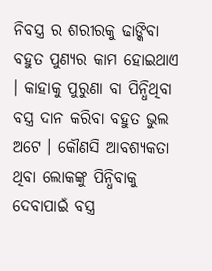ନିବସ୍ତ୍ର ର ଶରୀରକୁ ଢାଙ୍କିବା ବହୁତ ପୁଣ୍ୟର କାମ ହୋଇଥାଏ । କାହାକୁ ପୁରୁଣା ବା ପିନ୍ଧିଥିବା ବସ୍ତ୍ର ଦାନ କରିବା ବହୁତ ଭୁଲ ଅଟେ । କୌଣସି ଆବଶ୍ୟକତା ଥିବା ଲୋକଙ୍କୁ ପିନ୍ଧିବାକୁ ଦେବାପାଇଁ ବସ୍ତ୍ର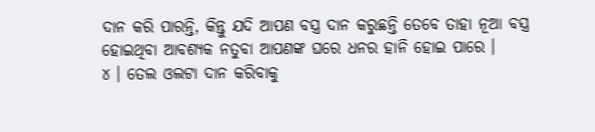ଦାନ କରି ପାରନ୍ତି, କିନ୍ତୁ ଯଦି ଆପଣ ବସ୍ତ୍ର ଦାନ କରୁଛନ୍ତି ତେବେ ତାହା ନୂଆ ବସ୍ତ୍ର ହୋଇଥିବା ଆବଶ୍ୟକ ନତୁବା ଆପଣଙ୍କ ଘରେ ଧନର ହାନି ହୋଇ ପାରେ ।
୪ । ତେଲ ଓଲଟା ଦାନ କରିବାକୁ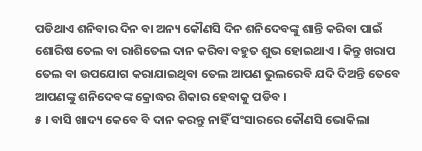ପଡିଥାଏ ଶନିବାର ଦିନ ବା ଅନ୍ୟ କୌଣସି ଦିନ ଶନିଦେବଙ୍କୁ ଶାନ୍ତି କରିବା ପାଇଁ ଶୋରିଷ ତେଲ ବା ରାଶିତେଲ ଦାନ କରିବା ବହୁତ ଶୁଭ ହୋଇଥାଏ । କିନ୍ତୁ ଖରାପ ତେଲ ବା ଉପଯୋଗ କରାଯାଇଥିବା ତେଲ ଆପଣ ଭୁଲରେବି ଯଦି ଦିଅନ୍ତି ତେବେ ଆପଣଙ୍କୁ ଶନିଦେବଙ୍କ କ୍ରୋଦ୍ଧର ଶିକାର ହେବାକୁ ପଡିବ ।
୫ । ବାସି ଖାଦ୍ୟ କେବେ ବି ଦାନ କରନ୍ତୁ ନାହିଁ ସଂସାରରେ କୌଣସି ଭୋକିଲା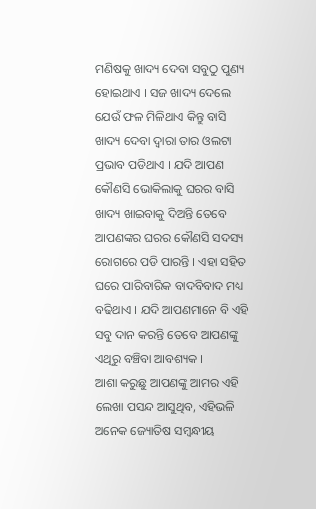ମଣିଷକୁ ଖାଦ୍ୟ ଦେବା ସବୁଠୁ ପୁଣ୍ୟ ହୋଇଥାଏ । ସଜ ଖାଦ୍ୟ ଦେଲେ ଯେଉଁ ଫଳ ମିଳିଥାଏ କିନ୍ତୁ ବାସି ଖାଦ୍ୟ ଦେବା ଦ୍ଵାରା ତାର ଓଲଟା ପ୍ରଭାବ ପଡିଥାଏ । ଯଦି ଆପଣ କୌଣସି ଭୋକିଲାକୁ ଘରର ବାସି ଖାଦ୍ୟ ଖାଇବାକୁ ଦିଅନ୍ତି ତେବେ ଆପଣଙ୍କର ଘରର କୌଣସି ସଦସ୍ୟ ରୋଗରେ ପଡି ପାରନ୍ତି । ଏହା ସହିତ ଘରେ ପାରିବାରିକ ବାଦବିବାଦ ମଧ୍ୟ ବଢିଥାଏ । ଯଦି ଆପଣମାନେ ବି ଏହି ସବୁ ଦାନ କରନ୍ତି ତେବେ ଆପଣଙ୍କୁ ଏଥିରୁ ବଞ୍ଚିବା ଆବଶ୍ୟକ ।
ଆଶା କରୁଛୁ ଆପଣଙ୍କୁ ଆମର ଏହି ଲେଖା ପସନ୍ଦ ଆସୁଥିବ, ଏହିଭଳି ଅନେକ ଜ୍ୟୋତିଷ ସମ୍ବନ୍ଧୀୟ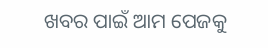ଖବର ପାଇଁ ଆମ ପେଜକୁ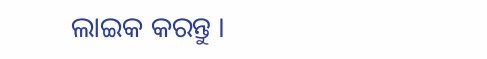ଲାଇକ କରନ୍ତୁ ।